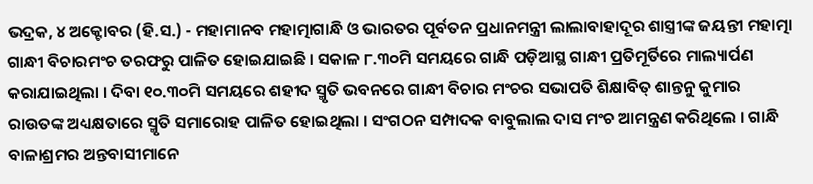ଭଦ୍ରକ, ୪ ଅକ୍ଟୋବର (ହି.ସ.) - ମହାମାନବ ମହାତ୍ମାଗାନ୍ଧି ଓ ଭାରତର ପୂର୍ବତନ ପ୍ରଧାନମନ୍ତ୍ରୀ ଲାଲାବାହାଦୂର ଶାସ୍ତ୍ରୀଙ୍କ ଜୟନ୍ତୀ ମହାତ୍ମା ଗାନ୍ଧୀ ବିଚାରମଂଚ ତରଫରୁ ପାଳିତ ହୋଇଯାଇଛି । ସକାଳ ୮.୩୦ମି ସମୟରେ ଗାନ୍ଧି ପଡ଼ିଆସ୍ଥ ଗାନ୍ଧୀ ପ୍ରତିମୂର୍ତିରେ ମାଲ୍ୟାର୍ପଣ କରାଯାଇଥିଲା । ଦିବା ୧୦.୩୦ମି ସମୟରେ ଶହୀଦ ସ୍ମୃତି ଭବନରେ ଗାନ୍ଧୀ ବିଚାର ମଂଚର ସଭାପତି ଶିକ୍ଷାବିତ୍ ଶାନ୍ତନୁ କୁମାର ରାଉତଙ୍କ ଅଧ୍ୟକ୍ଷତାରେ ସ୍ମୃତି ସମାରୋହ ପାଳିତ ହୋଇଥିଲା । ସଂଗଠନ ସମ୍ପାଦକ ବାବୁଲାଲ ଦାସ ମଂଚ ଆମନ୍ତ୍ରଣ କରିଥିଲେ । ଗାନ୍ଧି ବାଳାଶ୍ରମର ଅନ୍ତବାସୀମାନେ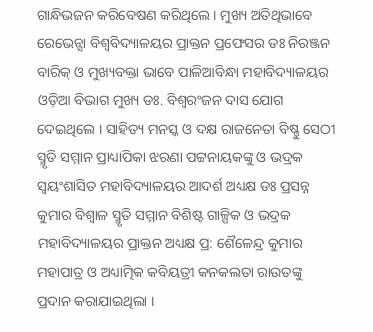ଗାନ୍ଧିଭଜନ କରିବେଷଣ କରିଥିଲେ । ମୁଖ୍ୟ ଅତିଥିଭାବେ ରେଭେନ୍ସା ବିଶ୍ୱବିଦ୍ୟାଳୟର ପ୍ରାକ୍ତନ ପ୍ରଫେସର ଡଃ ନିରଞ୍ଜନ ବାରିକ୍ ଓ ମୁଖ୍ୟବକ୍ତା ଭାବେ ପାଳିଆବିନ୍ଧା ମହାବିଦ୍ୟାଳୟର ଓଡ଼ିଆ ବିଭାଗ ମୁଖ୍ୟ ଡଃ. ବିଶ୍ୱରଂଜନ ଦାସ ଯୋଗ ଦେଇଥିଲେ । ସାହିତ୍ୟ ମନସ୍କ ଓ ଦକ୍ଷ ରାଜନେତା ବିଷ୍ଣୁ ସେଠୀ ସ୍ମୃତି ସମ୍ମାନ ପ୍ରାଧ୍ୟାପିକା ଝରଣା ପଟ୍ଟନାୟକଙ୍କୁ ଓ ଭଦ୍ରକ ସ୍ୱୟଂଶାସିତ ମହାବିଦ୍ୟାଳୟର ଆଦର୍ଶ ଅଧ୍ୟକ୍ଷ ଡଃ ପ୍ରସନ୍ନ କୁମାର ବିଶ୍ୱାଳ ସ୍ମୃତି ସମ୍ମାନ ବିଶିଷ୍ଟ ଗାଳ୍ପିକ ଓ ଭଦ୍ରକ ମହାବିଦ୍ୟାଳୟର ପ୍ରାକ୍ତନ ଅଧ୍ୟକ୍ଷ ପ୍ର: ଶୈଳେନ୍ଦ୍ର କୁମାର ମହାପାତ୍ର ଓ ଅଧ୍ୟାତ୍ମିକ କବିୟତ୍ରୀ କନକଲତା ରାଉତଙ୍କୁ ପ୍ରଦାନ କରାଯାଇଥିଲା ।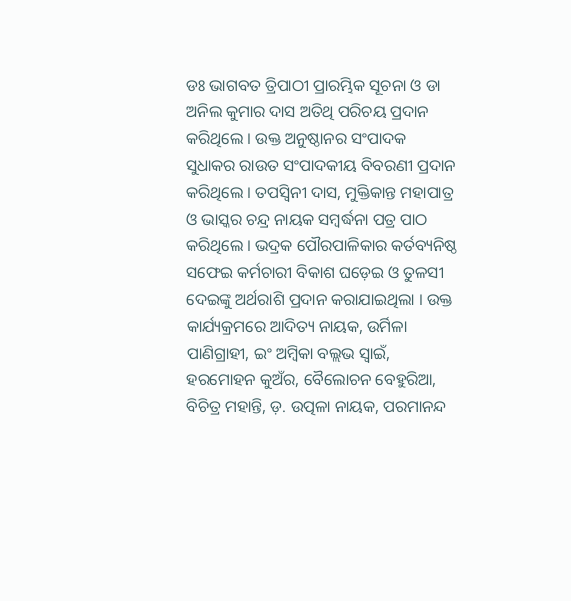ଡଃ ଭାଗବତ ତ୍ରିପାଠୀ ପ୍ରାରମ୍ଭିକ ସୂଚନା ଓ ଡା ଅନିଲ କୁମାର ଦାସ ଅତିଥି ପରିଚୟ ପ୍ରଦାନ କରିଥିଲେ । ଉକ୍ତ ଅନୁଷ୍ଠାନର ସଂପାଦକ ସୁଧାକର ରାଉତ ସଂପାଦକୀୟ ବିବରଣୀ ପ୍ରଦାନ କରିଥିଲେ । ତପସ୍ୱିନୀ ଦାସ, ମୁକ୍ତିକାନ୍ତ ମହାପାତ୍ର ଓ ଭାସ୍କର ଚନ୍ଦ୍ର ନାୟକ ସମ୍ବର୍ଦ୍ଧନା ପତ୍ର ପାଠ କରିଥିଲେ । ଭଦ୍ରକ ପୌରପାଳିକାର କର୍ତବ୍ୟନିଷ୍ଠ ସଫେଇ କର୍ମଚାରୀ ବିକାଶ ଘଡ଼େଇ ଓ ତୁଳସୀ ଦେଇଙ୍କୁ ଅର୍ଥରାଶି ପ୍ରଦାନ କରାଯାଇଥିଲା । ଉକ୍ତ କାର୍ଯ୍ୟକ୍ରମରେ ଆଦିତ୍ୟ ନାୟକ, ଉର୍ମିଳା ପାଣିଗ୍ରାହୀ, ଇଂ ଅମ୍ବିକା ବଲ୍ଲଭ ସ୍ୱାଇଁ, ହରମୋହନ କୁଅଁର, ବୈଲୋଚନ ବେହୁରିଆ, ବିଚିତ୍ର ମହାନ୍ତି, ଡ଼. ଉତ୍ପଳା ନାୟକ, ପରମାନନ୍ଦ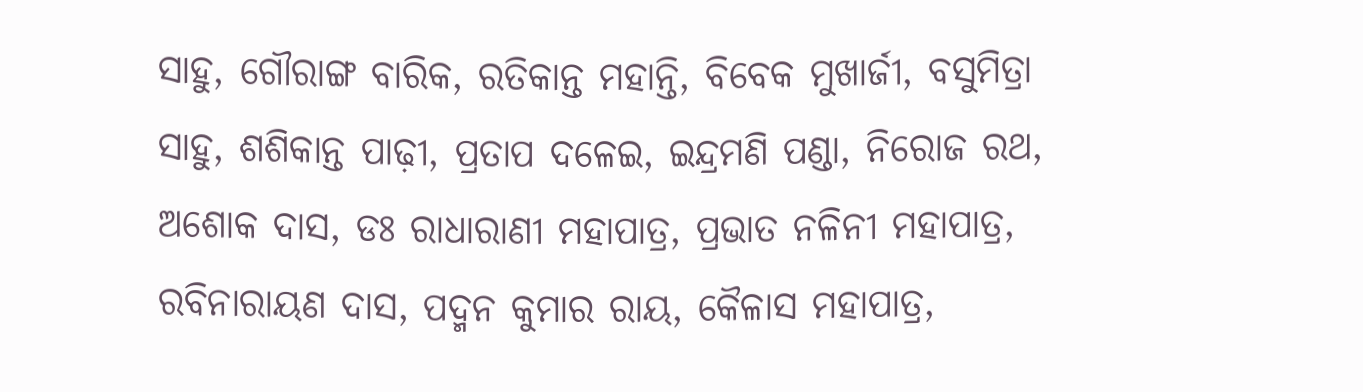ସାହୁ, ଗୌରାଙ୍ଗ ବାରିକ, ରତିକାନ୍ତ ମହାନ୍ତି, ବିବେକ ମୁଖାର୍ଜୀ, ବସୁମିତ୍ରା ସାହୁ, ଶଶିକାନ୍ତ ପାଢ଼ୀ, ପ୍ରତାପ ଦଳେଇ, ଇନ୍ଦ୍ରମଣି ପଣ୍ଡା, ନିରୋଜ ରଥ, ଅଶୋକ ଦାସ, ଡଃ ରାଧାରାଣୀ ମହାପାତ୍ର, ପ୍ରଭାତ ନଳିନୀ ମହାପାତ୍ର, ରବିନାରାୟଣ ଦାସ, ପଦ୍ମନ କୁମାର ରାୟ, କୈଳାସ ମହାପାତ୍ର,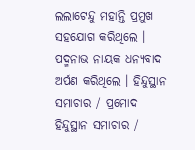ଲଲାଟେନ୍ଦୁ ମହାନ୍ତି ପ୍ରମୁଖ ସହଯୋଗ କରିଥିଲେ । ପଦ୍ମନାଭ ନାୟକ ଧନ୍ୟବାଦ ଅର୍ପଣ କରିଥିଲେ । ହିନ୍ଦୁସ୍ଥାନ ସମାଚାର / ପ୍ରମୋଦ
ହିନ୍ଦୁସ୍ଥାନ ସମାଚାର /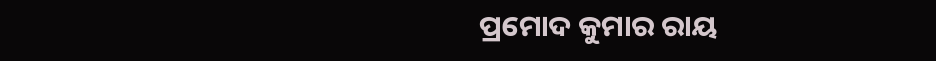ପ୍ରମୋଦ କୁମାର ରାୟ